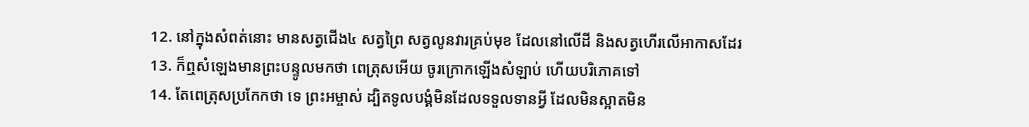12. នៅក្នុងសំពត់នោះ មានសត្វជើង៤ សត្វព្រៃ សត្វលូនវារគ្រប់មុខ ដែលនៅលើដី និងសត្វហើរលើអាកាសដែរ
13. ក៏ឮសំឡេងមានព្រះបន្ទូលមកថា ពេត្រុសអើយ ចូរក្រោកឡើងសំឡាប់ ហើយបរិភោគទៅ
14. តែពេត្រុសប្រកែកថា ទេ ព្រះអម្ចាស់ ដ្បិតទូលបង្គំមិនដែលទទួលទានអ្វី ដែលមិនស្អាតមិន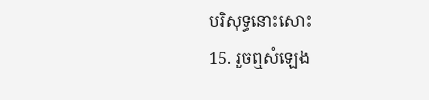បរិសុទ្ធនោះសោះ
15. រួចឮសំឡេង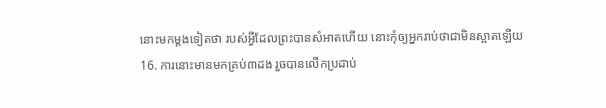នោះមកម្តងទៀតថា របស់អ្វីដែលព្រះបានសំអាតហើយ នោះកុំឲ្យអ្នករាប់ថាជាមិនស្អាតឡើយ
16. ការនោះមានមកគ្រប់៣ដង រួចបានលើកប្រដាប់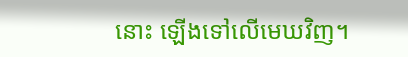នោះ ឡើងទៅលើមេឃវិញ។